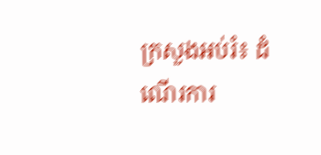ក្រសួងអប់រំ៖ ដំណើរការ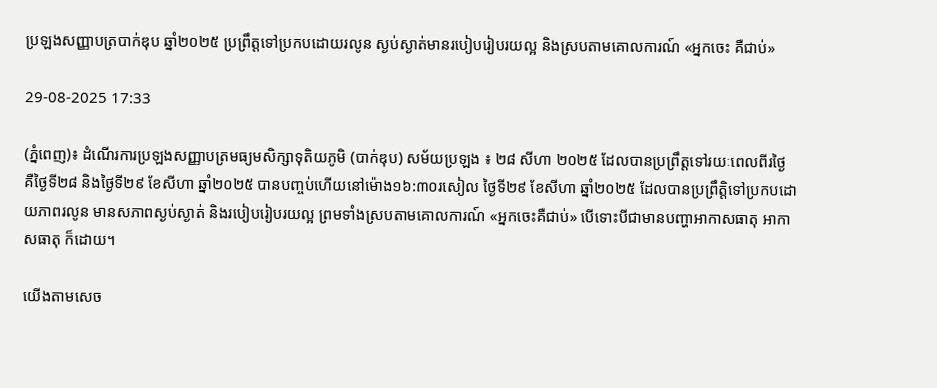ប្រឡងសញ្ញាបត្របាក់ឌុប ឆ្នាំ២០២៥ ប្រព្រឹត្តទៅប្រកបដោយរលូន ស្ងប់ស្ងាត់មានរបៀបរៀបរយល្អ និងស្របតាមគោលការណ៍ «អ្នកចេះ គឺជាប់»

29-08-2025 17:33

(ភ្នំពេញ)៖ ដំណើរការប្រឡងសញ្ញាបត្រមធ្យមសិក្សាទុតិយភូមិ (បាក់ឌុប) សម័យប្រឡង ៖ ២៨ សីហា ២០២៥ ដែលបានប្រព្រឹត្តទៅរយៈពេលពីរថ្ងៃ គឺថ្ងៃទី២៨ និងថ្ងៃទី២៩ ខែសីហា ឆ្នាំ២០២៥ បានបញ្ចប់ហើយនៅម៉ោង១៦:៣០រសៀល ថ្ងៃទី២៩ ខែសីហា ឆ្នាំ២០២៥ ដែលបានប្រព្រឹត្តិទៅប្រកបដោយភាពរលូន មានសភាពស្ងប់ស្ងាត់ និងរបៀបរៀបរយល្អ ព្រមទាំងស្របតាមគោលការណ៍ «អ្នកចេះគឺជាប់» បើទោះបីជាមានបញ្ហាអាកាសធាតុ អាកាសធាតុ ក៏ដោយ។

យើងតាមសេច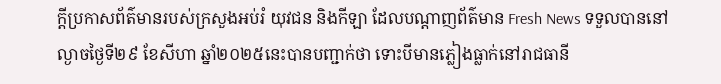ក្តីប្រកាសព័ត៌មានរបស់ក្រសួងអប់រំ យុវជន និងកីឡា ដែលបណ្តាញព័ត៌មាន Fresh News ទទួលបាននៅល្ងាចថ្ងៃទី២៩ ខែសីហា ឆ្នាំ២០២៥នេះបានបញ្ជាក់ថា ទោះបីមានភ្លៀងធ្លាក់នៅរាជធានី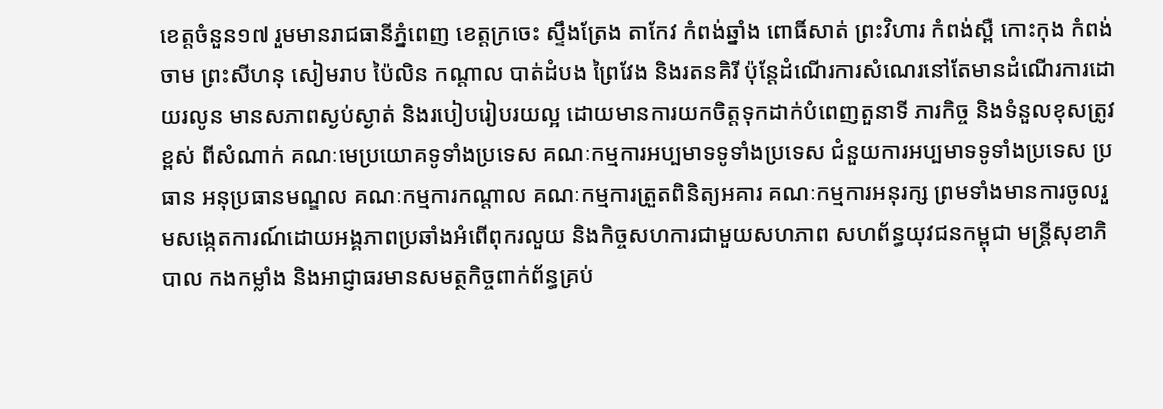ខេត្តចំនួន១៧ រួមមានរាជធានីភ្នំពេញ ខេត្តក្រចេះ ស្ទឹងត្រែង តាកែវ កំពង់ឆ្នាំង ពោធិ៍សាត់ ព្រះវិហារ កំពង់ស្ពឺ កោះកុង កំពង់ចាម ព្រះសីហនុ សៀមរាប ប៉ៃលិន កណ្តាល បាត់ដំបង ព្រៃវែង និងរតនគិរី ប៉ុន្តែដំណើរការសំណេរនៅតែមានដំណើរការដោយរលូន មានសភាពស្ងប់ស្ងាត់ និងរបៀបរៀបរយល្អ ដោយមានការយកចិត្តទុកដាក់បំពេញតួនាទី ភារកិច្ច និងទំនួលខុសត្រូវខ្ពស់ ពីសំណាក់ គណៈមេប្រយោគទូទាំងប្រទេស គណៈកម្មការអប្បមាទទូទាំងប្រទេស ជំនួយការអប្បមាទទូទាំងប្រទេស ប្រធាន អនុប្រធានមណ្ឌល គណៈកម្មការកណ្តាល គណៈកម្មការត្រួតពិនិត្យអគារ គណៈកម្មការអនុរក្ស ព្រមទាំងមានការចូលរួមសង្កេតការណ៍ដោយអង្គភាពប្រឆាំងអំពើពុករលួយ និងកិច្ចសហការជាមួយសហភាព សហព័ន្ធយុវជនកម្ពុជា មន្ត្រីសុខាភិបាល កងកម្លាំង និងអាជ្ញាធរមានសមត្ថកិច្ចពាក់ព័ន្ធគ្រប់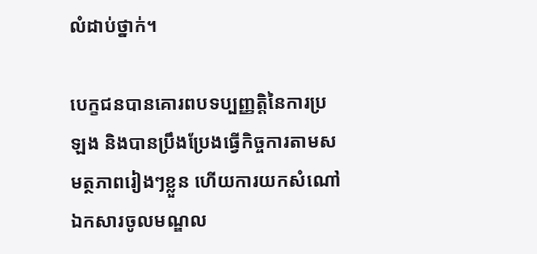លំដាប់ថ្នាក់។

បេក្ខជនបានគោរពបទប្បញ្ញត្តិនៃការប្រឡង និងបានប្រឹងប្រែងធ្វើកិច្ចការតាមសមត្ថភាពរៀងៗខ្លួន ហើយការយកសំណៅឯកសារចូលមណ្ឌល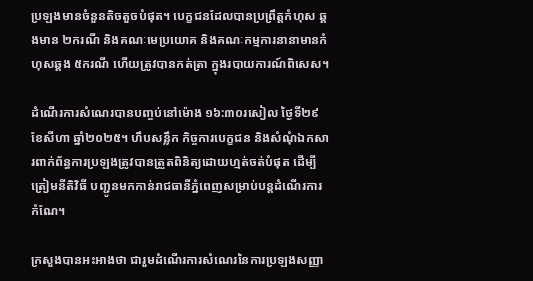ប្រឡងមានចំនួនតិចតួចបំផុត។ បេក្ខជនដែលបានប្រព្រឹត្តកំហុស ឆ្គងមាន ២ករណី និងគណៈមេប្រយោគ និងគណៈកម្មការនានាមានកំហុសឆ្គង ៥ករណី ហើយត្រូវបានកត់ត្រា ក្នុងរបាយការណ៍ពិសេស។

ដំណើរការសំណេរបានបញ្ចប់នៅម៉ោង ១៦:៣០រសៀល ថ្ងៃទី២៩ ខែសីហា ឆ្នាំ២០២៥។ ហឹបសន្លឹក កិច្ចការបេក្ខជន និងសំណុំឯកសារពាក់ព័ន្ធការប្រឡងត្រូវបានត្រួតពិនិត្យដោយហ្មត់ចត់បំផុត ដើម្បីត្រៀមនីតិវិធី បញ្ជូនមកកាន់រាជធានីភ្នំពេញសម្រាប់បន្តដំណើរការកំណែ។

ក្រសួងបានអះអាងថា ជារួមដំណើរការសំណេរនៃការប្រឡងសញ្ញា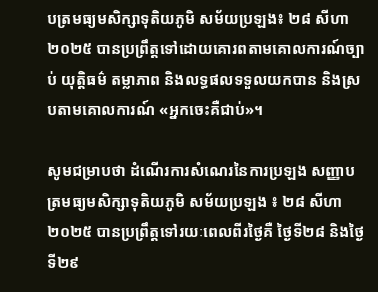បត្រមធ្យមសិក្សាទុតិយភូមិ សម័យប្រឡង៖ ២៨ សីហា ២០២៥ បានប្រព្រឹត្តទៅដោយគោរពតាមគោលការណ៍ច្បាប់ យុត្តិធម៌ តម្លាភាព និងលទ្ធផលទទួលយកបាន និងស្របតាមគោលការណ៍ «អ្នកចេះគឺជាប់»។

សូមជម្រាបថា ដំណើរការសំណេរនៃការប្រឡង សញ្ញាបត្រមធ្យមសិក្សាទុតិយភូមិ សម័យប្រឡង ៖ ២៨ សីហា ២០២៥ បានប្រព្រឹត្តទៅរយៈពេលពីរថ្ងៃគឺ ថ្ងៃទី២៨ និងថ្ងៃទី២៩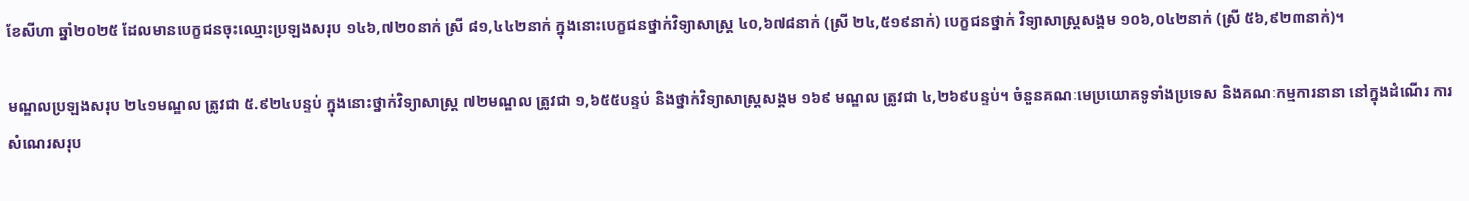ខែសីហា ឆ្នាំ២០២៥ ដែលមានបេក្ខជនចុះឈ្មោះប្រឡងសរុប ១៤៦,៧២០នាក់ ស្រី ៨១,៤៤២នាក់ ក្នុងនោះបេក្ខជនថ្នាក់វិទ្យាសាស្ត្រ ៤០,៦៧៨នាក់ (ស្រី ២៤,៥១៩នាក់) បេក្ខជនថ្នាក់ វិទ្យាសាស្ត្រសង្គម ១០៦,០៤២នាក់ (ស្រី ៥៦,៩២៣នាក់)។

មណ្ឌលប្រឡងសរុប ២៤១មណ្ឌល ត្រូវជា ៥.៩២៤បន្ទប់ ក្នុងនោះថ្នាក់វិទ្យាសាស្ត្រ ៧២មណ្ឌល ត្រូវជា ១,៦៥៥បន្ទប់ និងថ្នាក់វិទ្យាសាស្ត្រសង្គម ១៦៩ មណ្ឌល ត្រូវជា ៤,២៦៩បន្ទប់។ ចំនួនគណៈមេប្រយោគទូទាំងប្រទេស និងគណៈកម្មការនានា នៅក្នុងដំណើរ ការសំណេរសរុប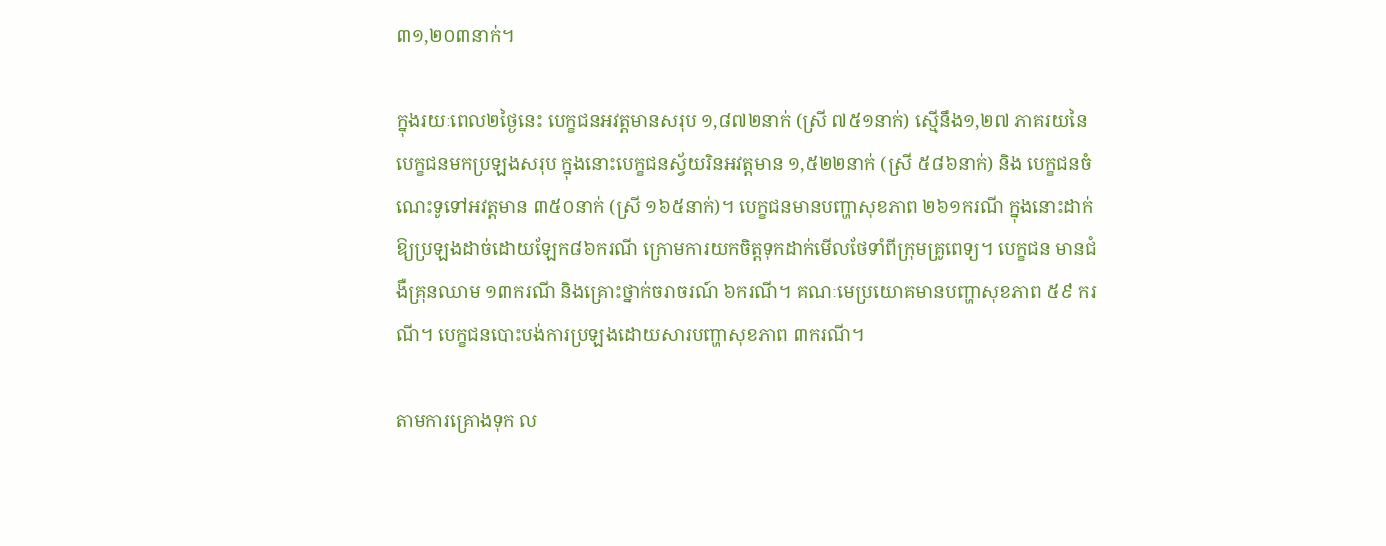៣១,២០៣នាក់។

ក្នុងរយៈពេល២ថ្ងៃនេះ បេក្ខជនអវត្តមានសរុប ១,៨៧២នាក់ (ស្រី ៧៥១នាក់) ស្មើនឹង១,២៧ ភាគរយនៃបេក្ខជនមកប្រឡងសរុប ក្នុងនោះបេក្ខជនស្វ័យរិនអវត្តមាន ១,៥២២នាក់ (ស្រី ៥៨៦នាក់) និង បេក្ខជនចំណេះទូទៅអវត្តមាន ៣៥០នាក់ (ស្រី ១៦៥នាក់)។ បេក្ខជនមានបញ្ហាសុខភាព ២៦១ករណី ក្នុងនោះដាក់ឱ្យប្រឡងដាច់ដោយឡែក៨៦ករណី ក្រោមការយកចិត្តទុកដាក់មើលថែទាំពីក្រុមគ្រូពេទ្យ។ បេក្ខជន មានជំងឺគ្រុនឈាម ១៣ករណី និងគ្រោះថ្នាក់ចរាចរណ៍ ៦ករណី។ គណៈមេប្រយោគមានបញ្ហាសុខភាព ៥៩ ករណី។ បេក្ខជនបោះបង់ការប្រឡងដោយសារបញ្ហាសុខភាព ៣ករណី។

តាមការគ្រោងទុក ល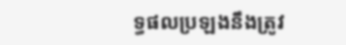ទ្ធផលប្រឡងនឹងត្រូវ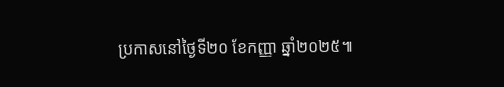ប្រកាសនៅថ្ងៃទី២០ ខែកញ្ញា ឆ្នាំ២០២៥៕